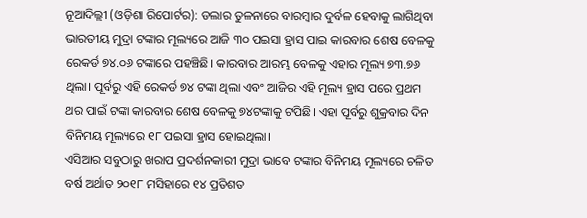ନୂଆଦିଲ୍ଲୀ (ଓଡ଼ିଶା ରିପୋର୍ଟର): ଡଲାର ତୁଳନାରେ ବାରମ୍ବାର ଦୁର୍ବଳ ହେବାକୁ ଲାଗିଥିବା ଭାରତୀୟ ମୁଦ୍ରା ଟଙ୍କାର ମୂଲ୍ୟରେ ଆଜି ୩୦ ପଇସା ହ୍ରାସ ପାଇ କାରବାର ଶେଷ ବେଳକୁ ରେକର୍ଡ ୭୪.୦୬ ଟଙ୍କାରେ ପହଞ୍ଚିଛି। କାରବାର ଆରମ୍ଭ ବେଳକୁ ଏହାର ମୂଲ୍ୟ ୭୩.୭୬ ଥିଲା। ପୂର୍ବରୁ ଏହି ରେକର୍ଡ ୭୪ ଟଙ୍କା ଥିଲା ଏବଂ ଆଜିର ଏହି ମୂଲ୍ୟ ହ୍ରାସ ପରେ ପ୍ରଥମ ଥର ପାଇଁ ଟଙ୍କା କାରବାର ଶେଷ ବେଳକୁ ୭୪ଟଙ୍କାକୁ ଟପିଛି। ଏହା ପୂର୍ବରୁ ଶୁକ୍ରବାର ଦିନ ବିନିମୟ ମୂଲ୍ୟରେ ୧୮ ପଇସା ହ୍ରାସ ହୋଇଥିଲା।
ଏସିଆର ସବୁଠାରୁ ଖରାପ ପ୍ରଦର୍ଶନକାରୀ ମୁଦ୍ରା ଭାବେ ଟଙ୍କାର ବିନିମୟ ମୂଲ୍ୟରେ ଚଳିତ ବର୍ଷ ଅର୍ଥାତ ୨୦୧୮ ମସିହାରେ ୧୪ ପ୍ରତିଶତ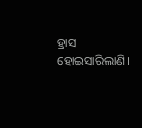ହ୍ରାସ ହୋଇସାରିଲାଣି।